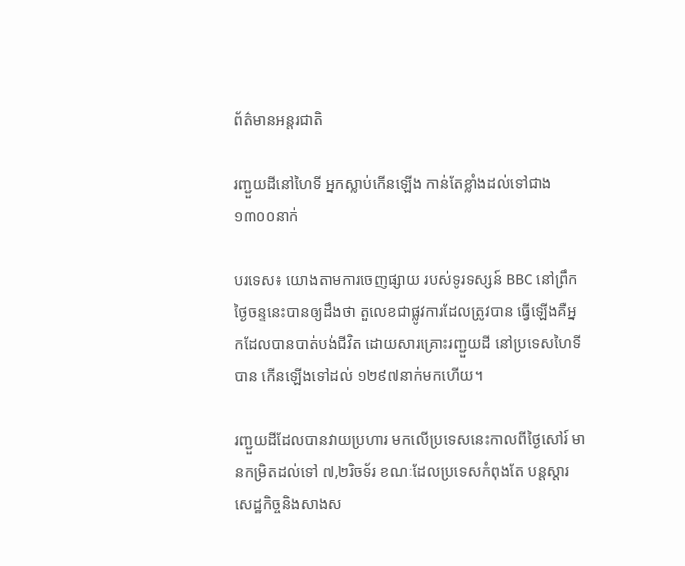ព័ត៌មានអន្តរជាតិ

រញ្ជួយដីនៅហៃទី អ្នកស្លាប់កើនឡើង កាន់តែខ្លាំងដល់ទៅជាង ១៣០០នាក់

បរទេស៖ យោងតាមការចេញផ្សាយ របស់ទូរទស្សន៍ BBC នៅព្រឹកថ្ងៃចន្ទនេះបានឲ្យដឹងថា តួលេខជាផ្លូវការដែលត្រូវបាន ធ្វើឡើងគឺអ្នកដែលបានបាត់បង់ជីវិត ដោយសារគ្រោះរញ្ជួយដី នៅប្រទេសហៃទីបាន កើនឡើងទៅដល់ ១២៩៧នាក់មកហើយ។

រញ្ជួយដីដែលបានវាយប្រហារ មកលើប្រទេសនេះកាលពីថ្ងៃសៅរ៍ មានកម្រិតដល់ទៅ ៧,២រិចទ័រ ខណៈដែលប្រទេសកំពុងតែ បន្តស្តារសេដ្ឋកិច្ចនិងសាងស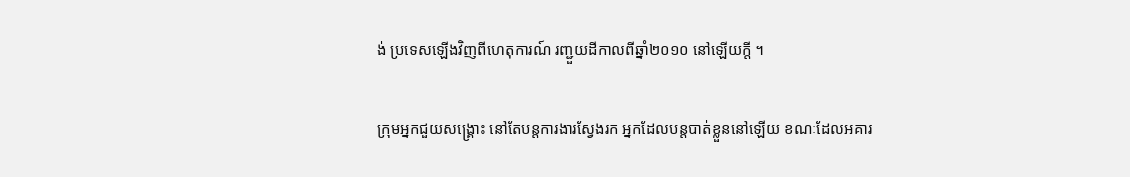ង់ ប្រទេសឡើងវិញពីហេតុការណ៍ រញ្ជួយដីកាលពីឆ្នាំ២០១០ នៅឡើយក្តី ។

ក្រុមអ្នកជួយសង្គ្រោះ នៅតែបន្តការងារស្វែងរក អ្នកដែលបន្តបាត់ខ្លួននៅឡើយ ខណៈដែលអគារ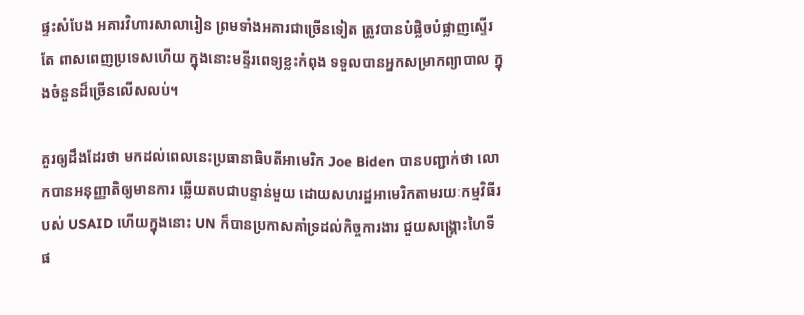ផ្ទះសំបែង អគារវិហារសាលារៀន ព្រមទាំងអគារជាច្រើនទៀត ត្រូវបានបំផ្លិចបំផ្លាញស្ទើរតែ ពាសពេញប្រទេសហើយ ក្នុងនោះមន្ទីរពេទ្យខ្លះកំពុង ទទួលបានអ្នកសម្រាកព្យាបាល ក្នុងចំនួនដ៏ច្រើនលើសលប់។

គួរឲ្យដឹងដែរថា មកដល់ពេលនេះប្រធានាធិបតីអាមេរិក Joe Biden បានបញ្ជាក់ថា លោកបានអនុញ្ញាតិឲ្យមានការ ឆ្លើយតបជាបន្ទាន់មួយ ដោយសហរដ្ឋអាមេរិកតាមរយៈកម្មវិធីរបស់ USAID ហើយក្នុងនោះ UN ក៏បានប្រកាសគាំទ្រដល់កិច្ចការងារ ជួយសង្គ្រោះហៃទីផ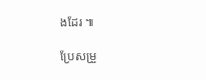ងដែរ ៕

ប្រែសម្រួ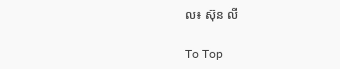ល៖ ស៊ុន លី

To Top